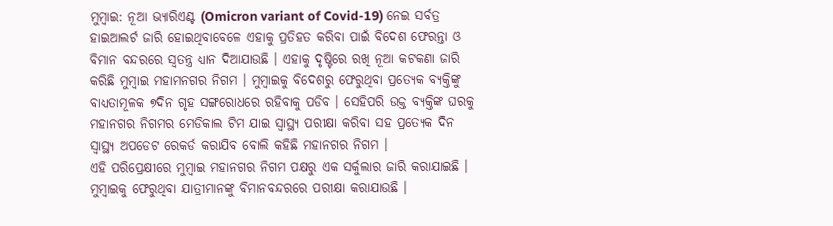ମୁମ୍ବାଇ: ନୂଆ ଭ୍ୟାରିଏଣ୍ଟ (Omicron variant of Covid-19) ନେଇ ସର୍ବତ୍ର ହାଇଆଲର୍ଟ ଜାରି ହୋଇଥିବାବେଳେ ଏହାକୁ ପ୍ରତିହତ କରିବା ପାଇଁ ବିଦେଶ ଫେରନ୍ତା ଓ ବିମାନ ବନ୍ଦରରେ ସ୍ବତନ୍ତ୍ର ଧ୍ୟାନ ଦିଆଯାଉଛି । ଏହାକୁ ଦୃଷ୍ଟିରେ ରଖି ନୂଆ କଟକଣା ଜାରି କରିଛି ମୁମ୍ବାଇ ମହାମନଗର ନିଗମ । ମୁମ୍ବାଇକୁ ବିଦେଶରୁ ଫେରୁଥିବା ପ୍ରତ୍ୟେକ ବ୍ୟକ୍ତିଙ୍କୁ ବାଧ୍ୟତାମୂଳକ ୭ଦିନ ଗୃହ ସଙ୍ଗରୋଧରେ ରହିବାକୁ ପଡିବ । ସେହିପରି ଉକ୍ତ ବ୍ୟକ୍ତିଙ୍କ ଘରକୁ ମହାନଗର ନିଗମର ମେଡିକାଲ ଟିମ ଯାଇ ସ୍ବାସ୍ଥ୍ୟ ପରୀକ୍ଷା କରିବା ସହ ପ୍ରତ୍ୟେକ ଦିନ ସ୍ବାସ୍ଥ୍ୟ ଅପଡେଟ ରେକର୍ଡ କରାଯିବ ବୋଲି କହିଛି ମହାନଗର ନିଗମ ।
ଏହି ପରିପ୍ରେକ୍ଷୀରେ ମୁମ୍ବାଇ ମହାନଗର ନିଗମ ପକ୍ଷରୁ ଏକ ସର୍କୁଲାର ଜାରି କରାଯାଇଛି । ମୁମ୍ବାଇକୁ ଫେରୁଥିବା ଯାତ୍ରୀମାନଙ୍କୁ ବିମାନବନ୍ଦରରେ ପରୀକ୍ଷା କରାଯାଉଛି ।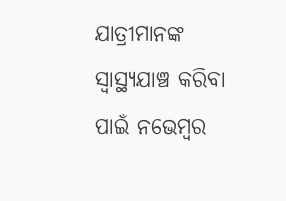ଯାତ୍ରୀମାନଙ୍କ ସ୍ବାସ୍ଥ୍ୟଯାଞ୍ଚ କରିବା ପାଇଁ ନଭେମ୍ବର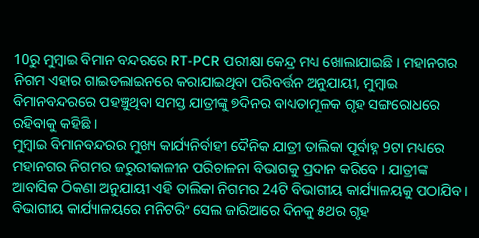10ରୁ ମୁମ୍ବାଇ ବିମାନ ବନ୍ଦରରେ RT-PCR ପରୀକ୍ଷା କେନ୍ଦ୍ର ମଧ୍ୟ ଖୋଲାଯାଇଛି । ମହାନଗର ନିଗମ ଏହାର ଗାଇଡଲାଇନରେ କରାଯାଇଥିବା ପରିବର୍ତ୍ତନ ଅନୁଯାୟୀ, ମୁମ୍ବାଇ ବିମାନବନ୍ଦରରେ ପହଞ୍ଚୁଥିବା ସମସ୍ତ ଯାତ୍ରୀଙ୍କୁ ୭ଦିନର ବାଧ୍ୟତାମୂଳକ ଗୃହ ସଙ୍ଗରୋଧରେ ରହିବାକୁ କହିଛି ।
ମୁମ୍ବାଇ ବିମାନବନ୍ଦରର ମୁଖ୍ୟ କାର୍ଯ୍ୟନିର୍ବାହୀ ଦୈନିକ ଯାତ୍ରୀ ତାଲିକା ପୂର୍ବାହ୍ନ 9ଟା ମଧ୍ୟରେ ମହାନଗର ନିଗମର ଜରୁରୀକାଳୀନ ପରିଚାଳନା ବିଭାଗକୁ ପ୍ରଦାନ କରିବେ । ଯାତ୍ରୀଙ୍କ ଆବାସିକ ଠିକଣା ଅନୁଯାୟୀ ଏହି ତାଲିକା ନିଗମର 24ଟି ବିଭାଗୀୟ କାର୍ଯ୍ୟାଳୟକୁ ପଠାଯିବ । ବିଭାଗୀୟ କାର୍ଯ୍ୟାଳୟରେ ମନିଟରିଂ ସେଲ ଜାରିଆରେ ଦିନକୁ ୫ଥର ଗୃହ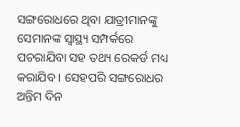ସଙ୍ଗରୋଧରେ ଥିବା ଯାତ୍ରୀମାନଙ୍କୁ ସେମାନଙ୍କ ସ୍ୱାସ୍ଥ୍ୟ ସମ୍ପର୍କରେ ପଚରାଯିବା ସହ ତଥ୍ୟ ରେକର୍ଡ ମଧ୍ୟ କରାଯିବ । ସେହପରି ସଙ୍ଗରୋଧର ଅନ୍ତିମ ଦିନ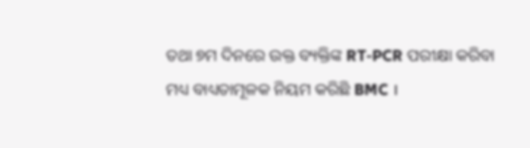ତଥା ୭ମ ଦିନରେ ଉକ୍ତ ବ୍ୟକ୍ତିଙ୍କ RT-PCR ପରୀକ୍ଷା କରିବା ମଧ୍ୟ ବାଧ୍ୟତାମୂଳକ ନିୟମ କରିଛି BMC ।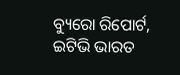ବ୍ୟୁରୋ ରିପୋର୍ଟ, ଇଟିଭି ଭାରତ